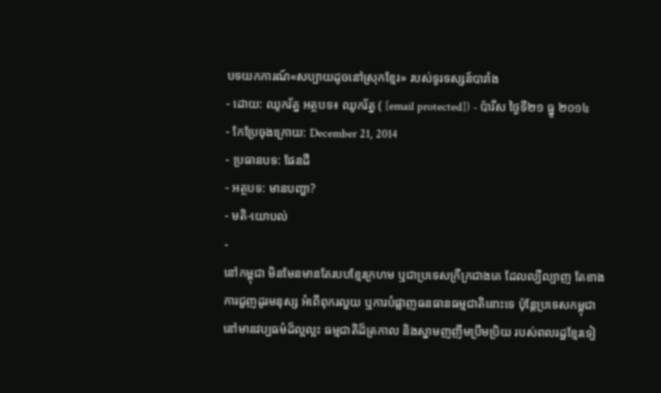បទយកការណ៍«សប្បាយដូចនៅស្រុកខ្មែរ» របស់ទូរទស្សន៍បារាំង
- ដោយ: ឈូករ័ត្ន អត្ថបទ៖ ឈូករ័ត្ន ( [email protected]) - ប៉ារីស ថ្ងៃទី២១ ធ្នូ ២០១៤
- កែប្រែចុងក្រោយ: December 21, 2014
- ប្រធានបទ: ផែនដី
- អត្ថបទ: មានបញ្ហា?
- មតិ-យោបល់
-
នៅកម្ពុជា មិនមែនមានតែរបបខ្មែរក្រហម ឬជាប្រទេសក្រីក្រជាងគេ ដែលល្បីល្បាញ តែខាងការជួញដូរមនុស្ស អំពើពុករលួយ ឬការបំផ្លាញធនធានធម្មជាតិនោះទេ ប៉ុន្តែប្រទេសកម្ពុជា នៅមានវប្បធម៌ដ៏ល្អល្អះ ធម្មជាតិដ៏ត្រកាល និងស្នាមញញឹមប្រឹមប្រិយ របស់ពលរដ្ឋខ្មែរទៀ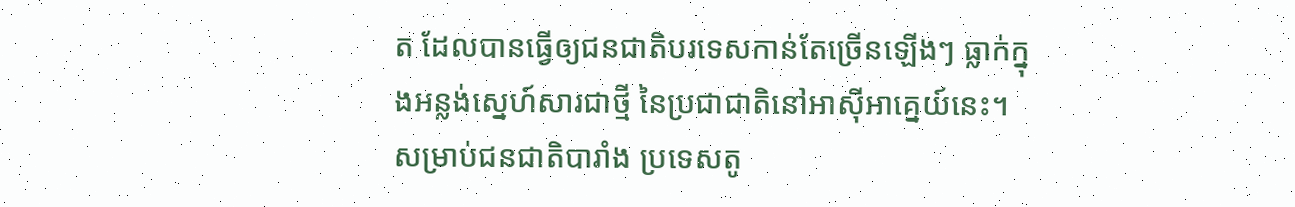ត ដែលបានធ្វើឲ្យជនជាតិបរទេសកាន់តែច្រើនឡើងៗ ធ្លាក់ក្នុងអន្លង់ស្នេហ៍សារជាថ្មី នៃប្រជាជាតិនៅអាស៊ីអាគ្នេយ៍នេះ។
សម្រាប់ជនជាតិបារាំង ប្រទេសតូ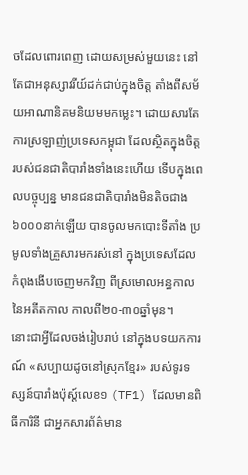ចដែលពោរពេញ ដោយសម្រស់មួយនេះ នៅតែជាអនុស្សាវរីយ៍ដក់ជាប់ក្នុងចិត្ត តាំងពីសម័យអាណានិគមនិយមមកម្លេះ។ ដោយសារតែការស្រឡាញ់ប្រទេសកម្ពុជា ដែលស្ថិតក្នុងចិត្តរបស់ជនជាតិបារាំងទាំងនេះហើយ ទើបក្នុងពេលបច្ចុប្បន្ន មានជនជាតិបារាំងមិនតិចជាង៦០០០នាក់ឡើយ បានចូលមកបោះទីតាំង ប្រមូលទាំងគ្រួសារមករស់នៅ ក្នុងប្រទេសដែលកំពុងងើបចេញមកវិញ ពីស្រមោលអន្ធកាលនៃអតីតកាល កាលពី២០-៣០ឆ្នាំមុន។
នោះជាអ្វីដែលចង់រៀបរាប់ នៅក្នុងបទយកការណ៍ «សប្បាយដូចនៅស្រុកខ្មែរ» របស់ទូរទស្សន៍បារាំងប៉ុស្ដ៍លេខ១ (TF1) ដែលមានពិធីការិនី ជាអ្នកសារព័ត៌មាន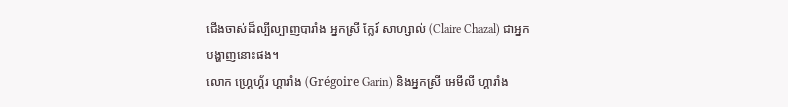ជើងចាស់ដ៏ល្បីល្បាញបារាំង អ្នកស្រី ក្លែរ៍ សាហ្សាល់ (Claire Chazal) ជាអ្នកបង្ហាញនោះផង។
លោក ហ្គ្រេហ្គ័រ ហ្គារាំង (Grégoire Garin) និងអ្នកស្រី អេមីលី ហ្គារាំង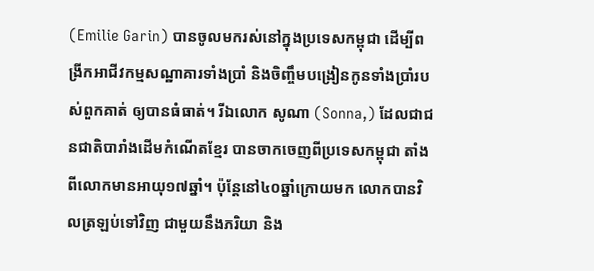(Emilie Garin) បានចូលមករស់នៅក្នុងប្រទេសកម្ពុជា ដើម្បីពង្រីកអាជីវកម្មសណ្ឋាគារទាំងប្រាំ និងចិញ្ចឹមបង្រៀនកូនទាំងប្រាំរបស់ពួកគាត់ ឲ្យបានធំធាត់។ រីឯលោក សូណា (Sonna,) ដែលជាជនជាតិបារាំងដើមកំណើតខ្មែរ បានចាកចេញពីប្រទេសកម្ពុជា តាំងពីលោកមានអាយុ១៧ឆ្នាំ។ ប៉ុន្តែនៅ៤០ឆ្នាំក្រោយមក លោកបានវិលត្រឡប់ទៅវិញ ជាមួយនឹងភរិយា និង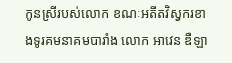កូនស្រីរបស់លោក ខណៈអតីតវិស្វករខាងទូរគមនាគមបារាំង លោក អាវេន ឌឺឡា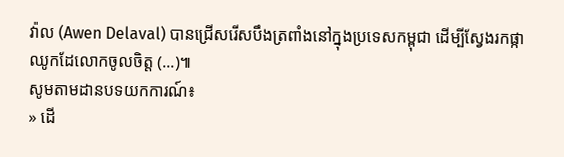វ៉ាល (Awen Delaval) បានជ្រើសរើសបឹងត្រពាំងនៅក្នុងប្រទេសកម្ពុជា ដើម្បីស្វែងរកផ្កាឈូកដែលោកចូលចិត្ត (...)៕
សូមតាមដានបទយកការណ៍៖
» ដើ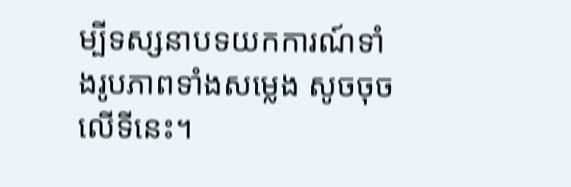ម្បីទស្សនាបទយកការណ៍ទាំងរូបភាពទាំងសម្លេង សូចចុចលើទីនេះ។